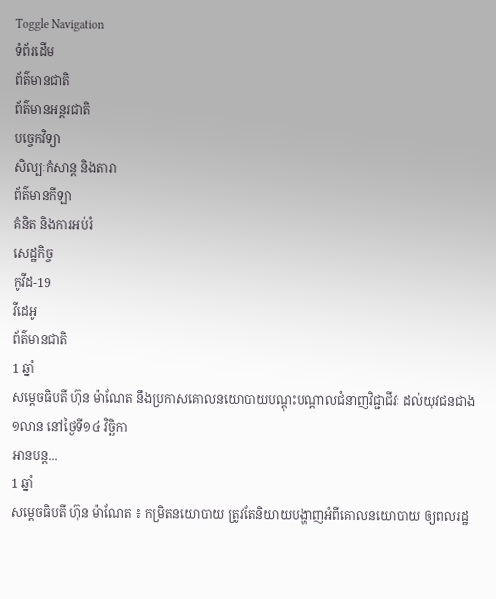Toggle Navigation
ទំព័រដើម
ព័ត៌មានជាតិ
ព័ត៌មានអន្តរជាតិ
បច្ចេកវិទ្យា
សិល្បៈកំសាន្ត និងតារា
ព័ត៌មានកីឡា
គំនិត និងការអប់រំ
សេដ្ឋកិច្ច
កូវីដ-19
វីដេអូ
ព័ត៌មានជាតិ
1 ឆ្នាំ
សម្ដេចធិបតី ហ៊ុន ម៉ាណែត នឹងប្រកាសគោលនយោបាយបណ្ដុះបណ្ដាលជំនាញវិជ្ជាជីវៈ ដល់យុវជនជាង១លាន នៅថ្ងៃទី១៤ វិច្ឆិកា
អានបន្ត...
1 ឆ្នាំ
សម្ដេចធិបតី ហ៊ុន ម៉ាណែត ៖ កម្រិតនយោបាយ ត្រូវតែនិយាយបង្ហាញអំពីគោលនយោបាយ ឲ្យពលរដ្ឋ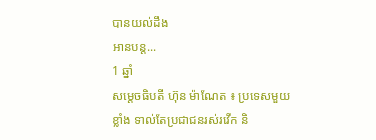បានយល់ដឹង
អានបន្ត...
1 ឆ្នាំ
សម្ដេចធិបតី ហ៊ុន ម៉ាណែត ៖ ប្រទេសមួយខ្លាំង ទាល់តែប្រជាជនរស់រវើក និ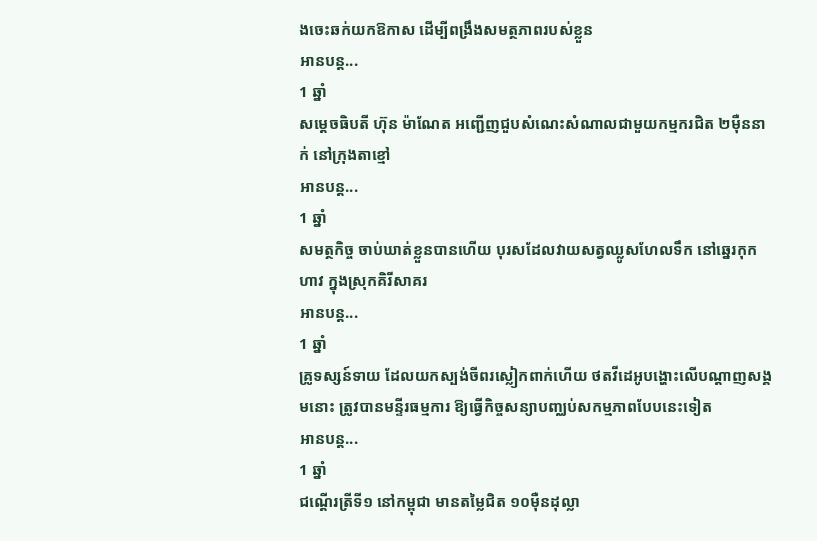ងចេះឆក់យកឱកាស ដើម្បីពង្រឹងសមត្ថភាពរបស់ខ្លួន
អានបន្ត...
1 ឆ្នាំ
សម្តេចធិបតី ហ៊ុន ម៉ាណែត អញ្ជើញជួបសំណេះសំណាលជាមួយកម្មករជិត ២ម៉ឺននាក់ នៅក្រុងតាខ្មៅ
អានបន្ត...
1 ឆ្នាំ
សមត្ថកិច្ច ចាប់ឃាត់ខ្លួនបានហើយ បុរសដែលវាយសត្វឈ្លូសហែលទឹក នៅឆ្នេរកុកហាវ ក្នុងស្រុកគិរីសាគរ
អានបន្ត...
1 ឆ្នាំ
គ្រូទស្សន៍ទាយ ដែលយកស្បង់ចីពរស្លៀកពាក់ហើយ ថតវីដេអូបង្ហោះលើបណ្តាញសង្គមនោះ ត្រូវបានមន្ទីរធម្មការ ឱ្យធ្វើកិច្ចសន្យាបញ្ឈប់សកម្មភាពបែបនេះទៀត
អានបន្ត...
1 ឆ្នាំ
ជណ្តើរត្រីទី១ នៅកម្ពុជា មានតម្លៃជិត ១០ម៉ឺនដុល្លា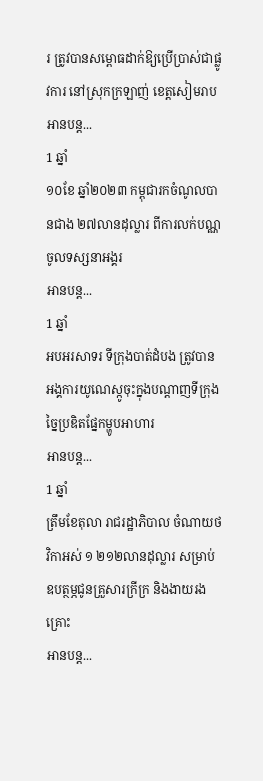រ ត្រូវបានសម្ពោធដាក់ឱ្យប្រើប្រាស់ជាផ្លូវការ នៅស្រុកក្រឡាញ់ ខេត្តសៀមរាប
អានបន្ត...
1 ឆ្នាំ
១០ខែ ឆ្នាំ២០២៣ កម្ពុជារកចំណូលបានជាង ២៧លានដុល្លារ ពីការលក់បណ្ណចូលទស្សនាអង្គរ
អានបន្ត...
1 ឆ្នាំ
អបអរសាទរ ទីក្រុងបាត់ដំបង ត្រូវបានអង្គការយូណេស្កូចុះក្នុងបណ្តាញទីក្រុងច្នៃប្រឌិតផ្នែកម្ហូបអាហារ
អានបន្ត...
1 ឆ្នាំ
ត្រឹមខែតុលា រាជរដ្ឋាភិបាល ចំណាយថវិកាអស់ ១ ២១២លានដុល្លារ សម្រាប់ឧបត្ថម្ភជូនគ្រួសារក្រីក្រ និងងាយរងគ្រោះ
អានបន្ត...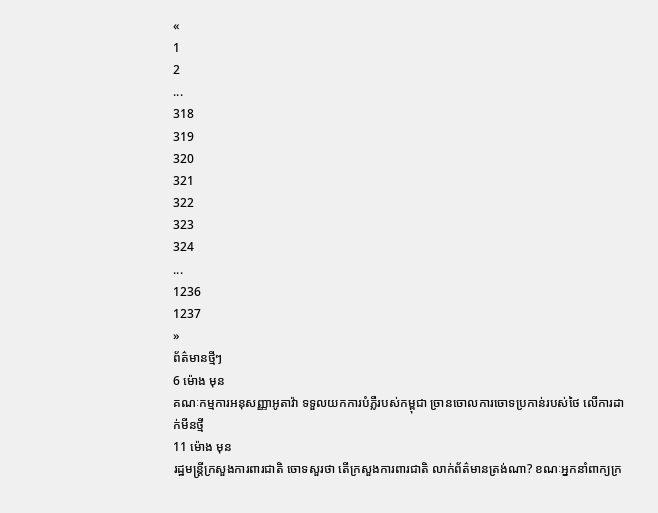«
1
2
...
318
319
320
321
322
323
324
...
1236
1237
»
ព័ត៌មានថ្មីៗ
6 ម៉ោង មុន
គណៈកម្មការអនុសញ្ញាអូតាវ៉ា ទទួលយកការបំភ្លឺរបស់កម្ពុជា ច្រានចោលការចោទប្រកាន់របស់ថៃ លើការដាក់មីនថ្មី
11 ម៉ោង មុន
រដ្ឋមន្ដ្រីក្រសួងការពារជាតិ ចោទសួរថា តើក្រសួងការពារជាតិ លាក់ព័ត៌មានត្រង់ណា? ខណៈអ្នកនាំពាក្យក្រ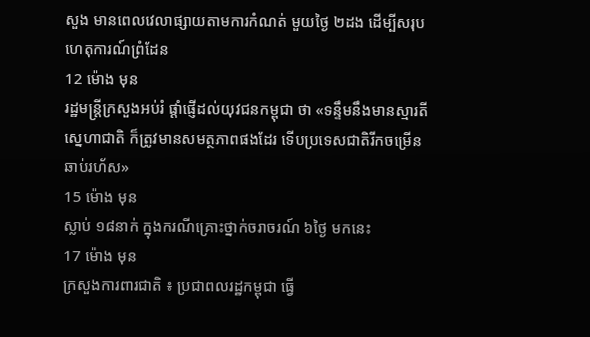សួង មានពេលវេលាផ្សាយតាមការកំណត់ មួយថ្ងៃ ២ដង ដើម្បីសរុបហេតុការណ៍ព្រំដែន
12 ម៉ោង មុន
រដ្ឋមន្ត្រីក្រសួងអប់រំ ផ្ដាំផ្ញើដល់យុវជនកម្ពុជា ថា «ទន្ទឹមនឹងមានស្មារតីស្នេហាជាតិ ក៏ត្រូវមានសមត្ថភាពផងដែរ ទើបប្រទេសជាតិរីកចម្រើនឆាប់រហ័ស»
15 ម៉ោង មុន
ស្លាប់ ១៨នាក់ ក្នុងករណីគ្រោះថ្នាក់ចរាចរណ៍ ៦ថ្ងៃ មកនេះ
17 ម៉ោង មុន
ក្រសួងការពារជាតិ ៖ ប្រជាពលរដ្ឋកម្ពុជា ធ្វើ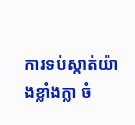ការទប់ស្កាត់យ៉ាងខ្លាំងក្លា ចំ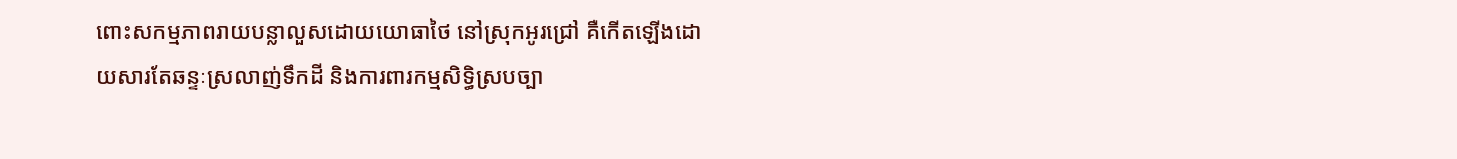ពោះសកម្មភាពរាយបន្លាលួសដោយយោធាថៃ នៅស្រុកអូរជ្រៅ គឺកើតឡើងដោយសារតែឆន្ទៈស្រលាញ់ទឹកដី និងការពារកម្មសិទ្ធិស្របច្បា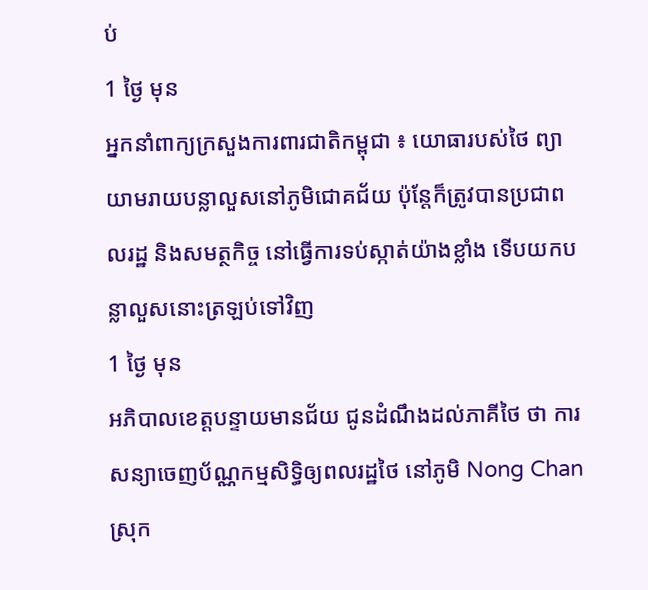ប់
1 ថ្ងៃ មុន
អ្នកនាំពាក្យក្រសួងការពារជាតិកម្ពុជា ៖ យោធារបស់ថៃ ព្យាយាមរាយបន្លាលួសនៅភូមិជោគជ័យ ប៉ុន្តែក៏ត្រូវបានប្រជាពលរដ្ឋ និងសមត្ថកិច្ច នៅធ្វើការទប់ស្កាត់យ៉ាងខ្លាំង ទើបយកបន្លាលួសនោះត្រឡប់ទៅវិញ
1 ថ្ងៃ មុន
អភិបាលខេត្តបន្ទាយមានជ័យ ជូនដំណឹងដល់ភាគីថៃ ថា ការសន្យាចេញប័ណ្ណកម្មសិទ្ធិឲ្យពលរដ្ឋថៃ នៅភូមិ Nong Chan ស្រុក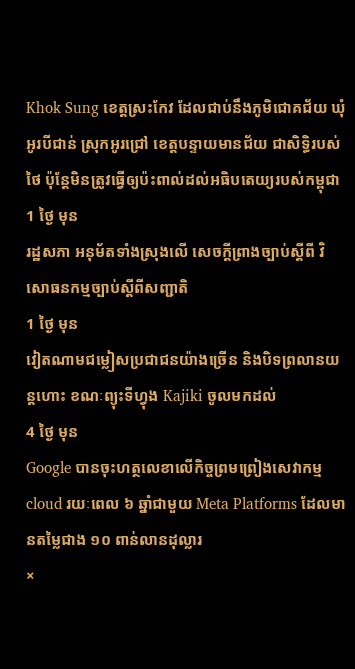Khok Sung ខេត្តស្រះកែវ ដែលជាប់នឹងភូមិជោគជ័យ ឃុំអូរបីជាន់ ស្រុកអូរជ្រៅ ខេត្តបន្ទាយមានជ័យ ជាសិទ្ធិរបស់ថៃ ប៉ុន្តែមិនត្រូវធ្វើឲ្យប៉ះពាល់ដល់អធិបតេយ្យរបស់កម្ពុជា
1 ថ្ងៃ មុន
រដ្ឋសភា អនុម័តទាំងស្រុងលើ សេចក្តីព្រាងច្បាប់ស្ដីពី វិសោធនកម្មច្បាប់ស្តីពីសញ្ជាតិ
1 ថ្ងៃ មុន
វៀតណាមជម្លៀសប្រជាជនយ៉ាងច្រើន និងបិទព្រលានយន្តហោះ ខណៈព្យុះទីហ្វុង Kajiki ចូលមកដល់
4 ថ្ងៃ មុន
Google បានចុះហត្ថលេខាលើកិច្ចព្រមព្រៀងសេវាកម្ម cloud រយៈពេល ៦ ឆ្នាំជាមួយ Meta Platforms ដែលមានតម្លៃជាង ១០ ពាន់លានដុល្លារ
×